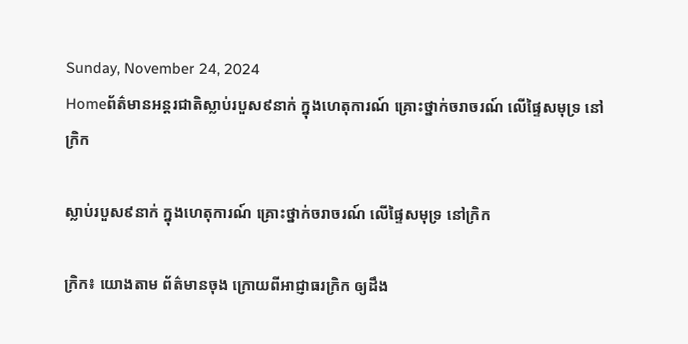Sunday, November 24, 2024
Homeព័ត៌មានអន្តរជាតិស្លាប់របួស៩នាក់ ក្នុងហេតុការណ៍ គ្រោះថ្នាក់ចរាចរណ៍ លើផ្ទៃសមុទ្រ នៅក្រិក

ស្លាប់របួស៩នាក់ ក្នុងហេតុការណ៍ គ្រោះថ្នាក់ចរាចរណ៍ លើផ្ទៃសមុទ្រ នៅក្រិក

ក្រិក៖ យោងតាម ព័ត៌មានចុង ក្រោយពីអាជ្ញាធរក្រិក ឲ្យដឹង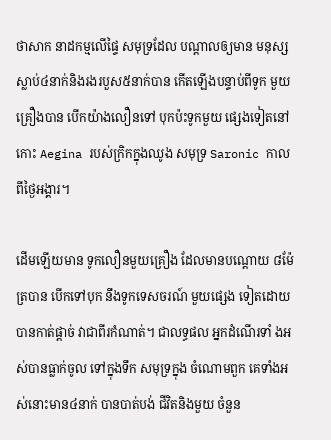ថាសាក នាដកម្មលើផ្ទៃ សមុទ្រដែល បណ្តាលឲ្យមាន មនុស្សស្លាប់៤នាក់និងរងរបួស៥នាក់បាន កើតឡើងបន្ទាប់ពីទូក មួយគ្រឿងបាន បើកយ៉ាងលឿនទៅ បុកប៉ះទូកមួយ ផ្សេងទៀតនៅ កោះ Aegina របស់ក្រិកក្នុងឈូង សមុទ្រ Saronic កាលពីថ្ងៃអង្គារ។

ដើមឡើយមាន ទូកលឿនមួយគ្រឿង ដែលមានបណ្តោយ ៨ម៉ែត្របាន បើកទៅបុក នឹងទូកទេសចរណ៍ មួយផ្សេង ទៀតដោយបានកាត់ផ្តាច់ វាជាពីរកំណាត់។ ជាលទ្ធផល អ្នកដំណើរទាំ ងអស់បានធ្លាក់ចូល ទៅក្នុងទឹក សមុទ្រក្នុង ចំណោមពួក គេទាំងអស់នោះមាន៤នាក់ បានបាត់បង់ ជីវិតនិងមួយ ចំនួន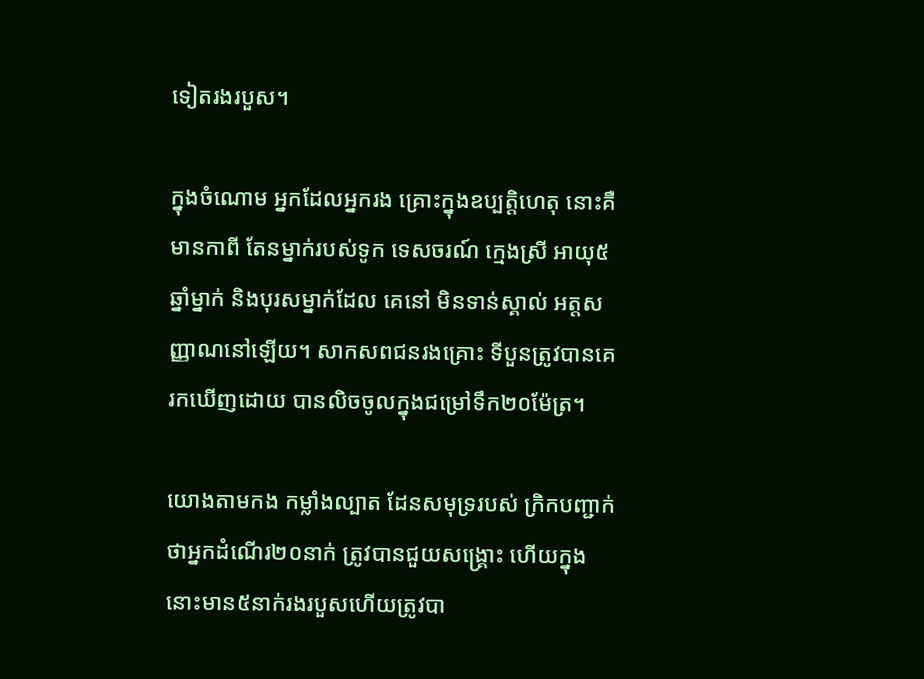ទៀតរងរបួស។

ក្នុងចំណោម អ្នកដែលអ្នករង គ្រោះក្នុងឧប្បត្តិហេតុ នោះគឺមានកាពី តែនម្នាក់របស់ទូក ទេសចរណ៍ ក្មេងស្រី អាយុ៥ឆ្នាំម្នាក់ និងបុរសម្នាក់ដែល គេនៅ មិនទាន់ស្គាល់ អត្តសញ្ញាណនៅឡើយ។ សាកសពជនរងគ្រោះ ទីបួនត្រូវបានគេ រកឃើញដោយ បានលិចចូលក្នុងជម្រៅទឹក២០ម៉ែត្រ។

យោងតាមកង កម្លាំងល្បាត ដែនសមុទ្ររបស់ ក្រិកបញ្ជាក់ ថាអ្នកដំណើរ២០នាក់ ត្រូវបានជួយសង្គ្រោះ ហើយក្នុង នោះមាន៥នាក់រងរបួសហើយត្រូវបា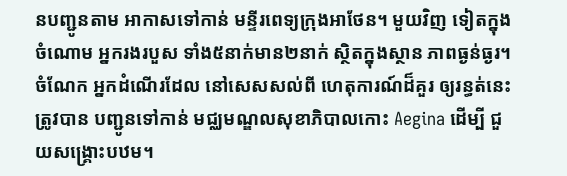នបញ្ជូនតាម អាកាសទៅកាន់ មន្ទីរពេទ្យក្រុងអាថែន។ មួយវិញ ទៀតក្នុងចំណោម អ្នករងរបួស ទាំង៥នាក់មាន២នាក់ ស្ថិតក្នុងស្ថាន ភាពធ្ងន់ធ្ងរ។ ចំណែក អ្នកដំណើរដែល នៅសេសសល់ពី ហេតុការណ៍ដ៏គួរ ឲ្យរន្ធត់នេះ ត្រូវបាន បញ្ជូនទៅកាន់ មជ្ឈមណ្ឌលសុខាភិបាលកោះ Aegina ដើម្បី ជួយសង្គ្រោះបឋម។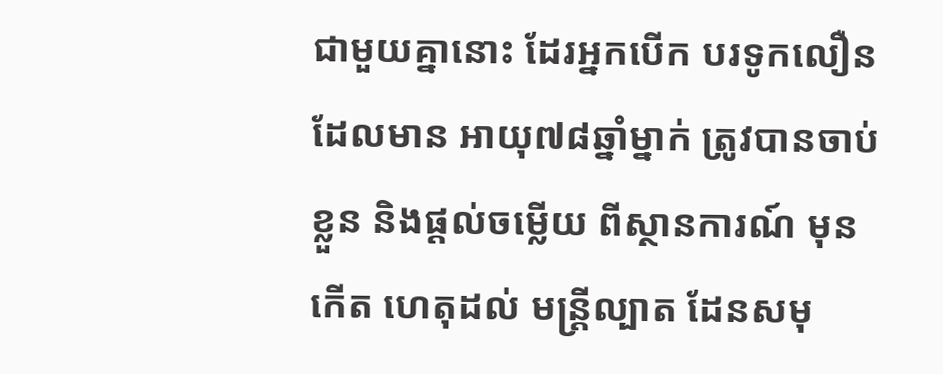ជាមួយគ្នានោះ ដែរអ្នកបើក បរទូកលឿន ដែលមាន អាយុ៧៨ឆ្នាំម្នាក់ ត្រូវបានចាប់ខ្លួន និងផ្តល់ចម្លើយ ពីស្ថានការណ៍ មុនកើត ហេតុដល់ មន្ត្រីល្បាត ដែនសមុ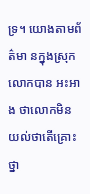ទ្រ។ យោងតាមព័ត៌មា នក្នុងស្រុកលោកបាន អះអាង ថាលោកមិន យល់ថាតើគ្រោះ ថ្នា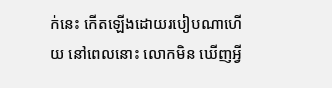ក់នេះ កើតឡើងដោយរបៀបណាហើយ នៅពេលនោះ លោកមិន ឃើញអ្វី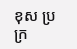ខុស ប្រក្រ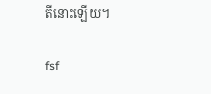តីនោះឡើយ។

fsf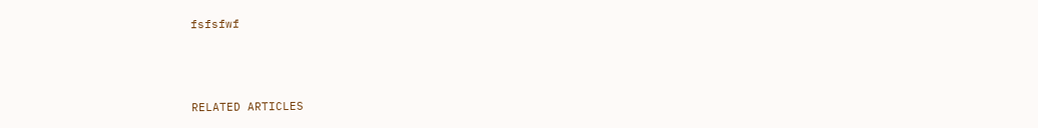fsfsfwf



RELATED ARTICLES